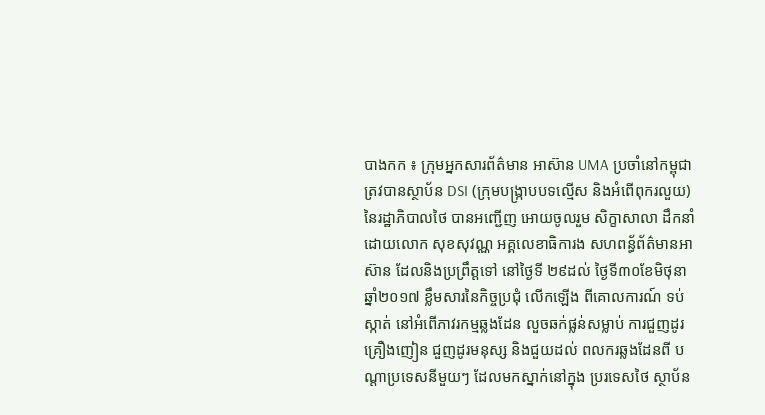បាងកក ៖ ក្រុមអ្នកសារព័ត៌មាន អាស៊ាន UMA ប្រចាំនៅកម្ពុជា ត្រវបានស្ថាប័ន DSI (ក្រុមបង្ក្រាបបទល្មើស និងអំពើពុករលួយ) នៃរដ្ឋាភិបាលថៃ បានអញ្ជើញ អោយចូលរួម សិក្ខាសាលា ដឹកនាំដោយលោក សុខសុវណ្ណ អគ្គលេខាធិការង សហពន្ធ័ព័ត៌មានអាស៊ាន ដែលនិងប្រព្រឹត្តទៅ នៅថ្ងៃទី ២៩ដល់ ថ្ងៃទី៣០ខែមិថុនា ឆ្នាំ២០១៧ ខ្លឹមសារនៃកិច្ចប្រជុំ លើកឡើង ពីគោលការណ៍ ទប់ស្កាត់ នៅអំពើភាវរកម្មឆ្លងដែន លួចឆក់ផ្លន់សម្លាប់ ការជួញដូរគ្រឿងញៀន ជួញដូរមនុស្ស និងជួយដល់ ពលករឆ្លងដែនពី បណ្តាប្រទេសនីមួយៗ ដែលមកស្នាក់នៅក្នុង ប្ររទេសថៃ ស្ថាប័ន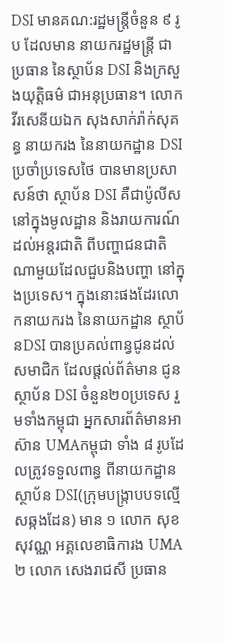DSI មានគណ:រដ្ឋមន្ត្រីចំនួន ៩ រូប ដែលមាន នាយករដ្ឋមន្ត្រី ជាប្រធាន នៃស្ថាប័ន DSI និងក្រសួងយុត្តិធម៌ ជាអនុប្រធាន។ លោក វីរសេនីយឯក សុងសាក់រ៉ាក់សុគន្ធ នាយករង នៃនាយកដ្ឋាន DSI ប្រចាំប្រទេសថៃ បានមានប្រសាសន៍ថា ស្ថាប័ន DSI គឺជាប៉ូលីស នៅក្នុងមូលដ្ឋាន និងរាយការណ៍ ដល់អន្តរជាតិ ពីបញ្ហាជនជាតិ ណាមួយដែលជួបនិងបញ្ហា នៅក្នុងប្រទេស។ ក្នុងនោះផងដែរលោកនាយករង នៃនាយកដ្ឋាន ស្ថាប័នDSI បានប្រគល់ពាន្វជូនដល់ សមាជិក ដែលផ្តល់ព័ត៌មាន ជូនស្ថាប័ន DSI ចំនួន២០ប្រទេស រួមទាំងកម្ពុជា អ្នកសារព័ត៌មានអាស៊ាន UMAកម្ពុជា ទាំង ៨ រូបដែលត្រូវទទួលពាន្ធ ពីនាយកដ្ឋានស្ថាប័ន DSI(ក្រុមបង្ក្រាបបទល្មើសឆ្កងដែន) មាន ១ លោក សុខសុវណ្ណ អគ្គលេខាធិការង UMA ២ លោក សេងរាជសី ប្រធាន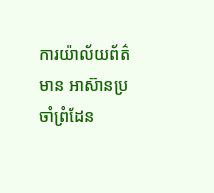ការយ៉ាល័យព័ត៌មាន អាស៊ានប្រចាំព្រំដែន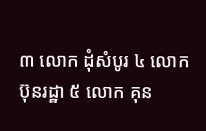៣ លោក ដុំសំបូរ ៤ លោក ប៊ុនរដ្ឋា ៥ លោក គុន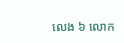លេង ៦ លោក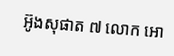អ៊ូងសុផាត ៧ លោក អោ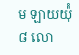ម ឡាយយ៉ុំ ៨ លោ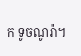ក ទូចណូរ៉ា។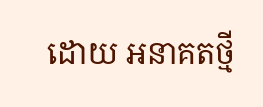ដោយ អនាគតថ្មី